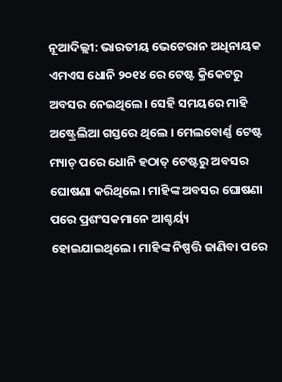ନୂଆଦିଲ୍ଲୀ: ଭାରତୀୟ ଭେଟେରାନ ଅଧିନାୟକ ଏମଏସ ଧୋନି ୨୦୧୪ ରେ ଟେଷ୍ଟ କ୍ରିକେଟରୁ ଅବସର ନେଇଥିଲେ। ସେହି ସମୟରେ ମାହି ଅଷ୍ଟ୍ରେଲିଆ ଗସ୍ତରେ ଥିଲେ । ମେଲବୋର୍ଣ୍ଣ ଟେଷ୍ଟ ମ୍ୟାଚ୍ ପରେ ଧୋନି ହଠାତ୍ ଟେଷ୍ଟରୁ ଅବସର ଘୋଷଣା କରିଥିଲେ। ମାହିଙ୍କ ଅବସର ଘୋଷଣା ପରେ ପ୍ରଶଂସକମାନେ ଆଶ୍ଚର୍ୟ୍ୟ ହୋଇଯାଇଥିଲେ। ମାହିଙ୍କ ନିଷ୍ପତ୍ତି ଜାଣିବା ପରେ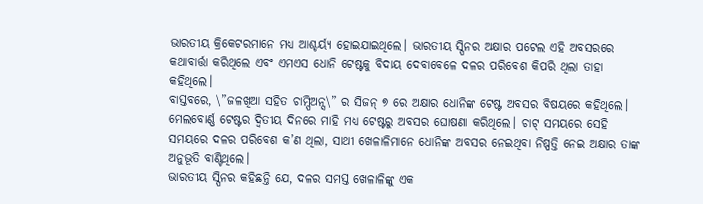ଭାରତୀୟ କ୍ରିକେଟରମାନେ ମଧ୍ୟ ଆଶ୍ଚର୍ୟ୍ୟ ହୋଇଯାଇଥିଲେ। ଭାରତୀୟ ସ୍ପିନର ଅକ୍ଷାର ପଟେଲ ଏହି ଅବସରରେ କଥାବାର୍ତ୍ତା କରିଥିଲେ ଏବଂ ଏମଏସ ଧୋନି ଟେଷ୍ଟକୁ ବିଦାୟ ଦେବାବେଳେ ଦଳର ପରିବେଶ କିପରି ଥିଲା ତାହା କହିଥିଲେ।
ବାସ୍ତବରେ, \”ଜଳଖିଆ ସହିତ ଚାମ୍ପିଅନ୍ସ\” ର ସିଜନ୍ ୭ ରେ ଅକ୍ଷାର ଧୋନିଙ୍କ ଟେଷ୍ଟ ଅବସର ବିଷୟରେ କହିଥିଲେ। ମେଲବୋର୍ଣ୍ଣ ଟେଷ୍ଟର ଦ୍ୱିତୀୟ ଦିନରେ ମାହି ମଧ୍ୟ ଟେଷ୍ଟରୁ ଅବସର ଘୋଷଣା କରିଥିଲେ। ଚାଟ୍ ସମୟରେ ସେହି ସମୟରେ ଦଳର ପରିବେଶ କ’ଣ ଥିଲା, ସାଥୀ ଖେଳାଳିମାନେ ଧୋନିଙ୍କ ଅବସର ନେଇଥିବା ନିଷ୍ପତ୍ତି ନେଇ ଅକ୍ଷାର ତାଙ୍କ ଅନୁଭୂତି ବାଣ୍ଟିଥିଲେ।
ଭାରତୀୟ ସ୍ପିନର କହିଛନ୍ତି ଯେ, ଦଳର ସମସ୍ତ ଖେଳାଳିଙ୍କୁ ଏକ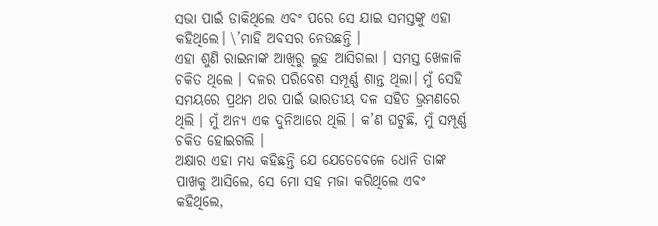ସଭା ପାଇଁ ଡାକିଥିଲେ ଏବଂ ପରେ ସେ ଯାଇ ସମସ୍ତଙ୍କୁ ଏହା କହିଥିଲେ। \’ମାହି ଅବସର ନେଉଛନ୍ତି ।
ଏହା ଶୁଣି ରାଇନାଙ୍କ ଆଖିରୁ ଲୁହ ଆସିଗଲା । ସମସ୍ତ ଖେଳାଳି ଚକିତ ଥିଲେ । ଦଳର ପରିବେଶ ସମ୍ପୂର୍ଣ୍ଣ ଶାନ୍ତ ଥିଲା। ମୁଁ ସେହି ସମୟରେ ପ୍ରଥମ ଥର ପାଇଁ ଭାରତୀୟ ଦଳ ସହିତ ଭ୍ରମଣରେ ଥିଲି । ମୁଁ ଅନ୍ୟ ଏକ ଦୁନିଆରେ ଥିଲି । କ’ଣ ଘଟୁଛି, ମୁଁ ସମ୍ପୂର୍ଣ୍ଣ ଚକିତ ହୋଇଗଲି ।
ଅକ୍ଷାର ଏହା ମଧ୍ୟ କହିଛନ୍ତି ଯେ ଯେତେବେଳେ ଧୋନି ତାଙ୍କ ପାଖକୁ ଆସିଲେ, ସେ ମୋ ସହ ମଜା କରିଥିଲେ ଏବଂ କହିଥିଲେ,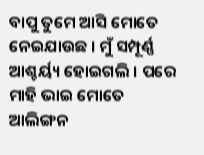ବାପୁ ତୁମେ ଆସି ମୋତେ ନେଇଯାଉଛ । ମୁଁ ସମ୍ପୂର୍ଣ୍ଣ ଆଶ୍ଚର୍ୟ୍ୟ ହୋଇଗଲି । ପରେ ମାହି ଭାଇ ମୋତେ ଆଲିଙ୍ଗନ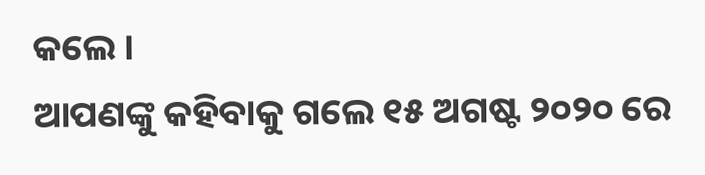କଲେ ।
ଆପଣଙ୍କୁ କହିବାକୁ ଗଲେ ୧୫ ଅଗଷ୍ଟ ୨୦୨୦ ରେ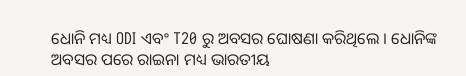ଧୋନି ମଧ୍ୟ ODI ଏବଂ T20 ରୁ ଅବସର ଘୋଷଣା କରିଥିଲେ । ଧୋନିଙ୍କ ଅବସର ପରେ ରାଇନା ମଧ୍ୟ ଭାରତୀୟ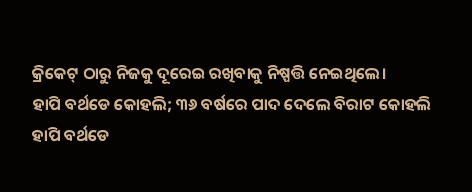କ୍ରିକେଟ୍ ଠାରୁ ନିଜକୁ ଦୂରେଇ ରଖିବାକୁ ନିଷ୍ପତ୍ତି ନେଇଥିଲେ।
ହାପି ବର୍ଥଡେ କୋହଲି; ୩୬ ବର୍ଷରେ ପାଦ ଦେଲେ ବିରାଟ କୋହଲି
ହାପି ବର୍ଥଡେ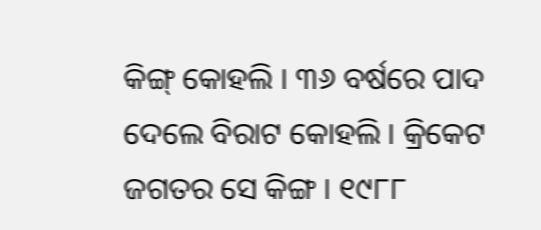କିଙ୍ଗ୍ କୋହଲି । ୩୬ ବର୍ଷରେ ପାଦ ଦେଲେ ବିରାଟ କୋହଲି । କ୍ରିକେଟ ଜଗତର ସେ କିଙ୍ଗ । ୧୯୮୮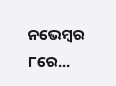ନଭେମ୍ୱର ୮ରେ...